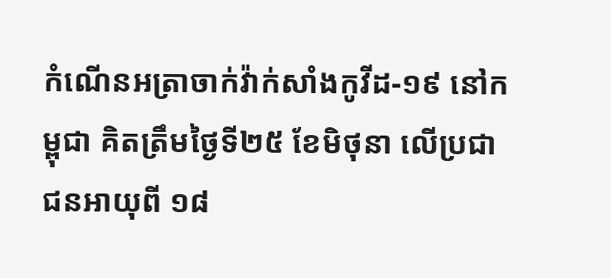កំណេីនអត្រាចាក់វ៉ាក់សាំងកូវីដ-១៩ នៅកម្ពុជា គិតត្រឹមថ្ងៃទី២៥ ខែមិថុនា លើប្រជាជនអាយុពី ១៨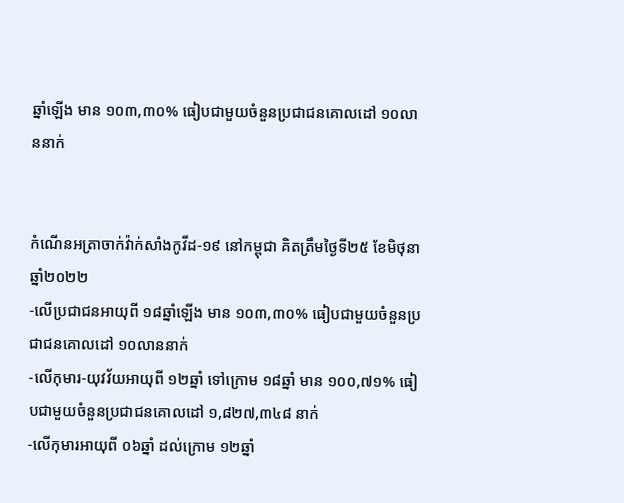ឆ្នាំឡើង មាន ១០៣,៣០% ធៀបជាមួយចំនួនប្រជាជនគោលដៅ ១០លាននាក់


កំណេីនអត្រាចាក់វ៉ាក់សាំងកូវីដ-១៩ នៅកម្ពុជា គិតត្រឹមថ្ងៃទី២៥ ខែមិថុនា ឆ្នាំ២០២២
-លើប្រជាជនអាយុពី ១៨ឆ្នាំឡើង មាន ១០៣,៣០% ធៀបជាមួយចំនួនប្រជាជនគោលដៅ ១០លាននាក់
-លើកុមារ-យុវវ័យអាយុពី ១២ឆ្នាំ ទៅក្រោម ១៨ឆ្នាំ មាន ១០០,៧១% ធៀបជាមួយចំនួនប្រជាជនគោលដៅ ១,៨២៧,៣៤៨ នាក់
-លើកុមារអាយុពី ០៦ឆ្នាំ ដល់ក្រោម ១២ឆ្នាំ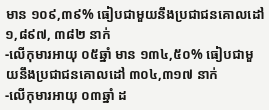មាន ១០៩,៣៩% ធៀបជាមួយនឹងប្រជាជនគោលដៅ ១,៨៩៧, ៣៨២ នាក់
-លើកុមារអាយុ ០៥ឆ្នាំ មាន ១៣៤,៥០% ធៀបជាមួយនឹងប្រជាជនគោលដៅ ៣០៤,៣១៧ នាក់
-លើកុមារអាយុ ០៣ឆ្នាំ ដ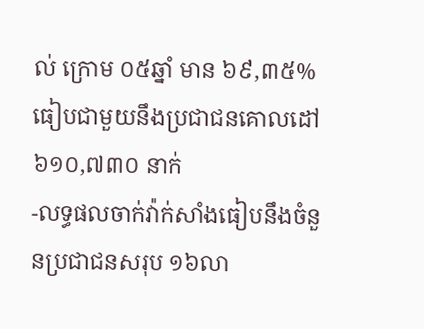ល់ ក្រោម ០៥ឆ្នាំ មាន ៦៩,៣៥% ធៀបជាមួយនឹងប្រជាជនគោលដៅ ៦១០,៧៣០ នាក់
-លទ្ធផលចាក់វ៉ាក់សាំងធៀបនឹងចំនួនប្រជាជនសរុប ១៦លា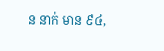ន នាក់ មាន ៩៤,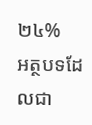២៤%
អត្ថបទដែលជា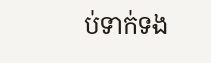ប់ទាក់ទង